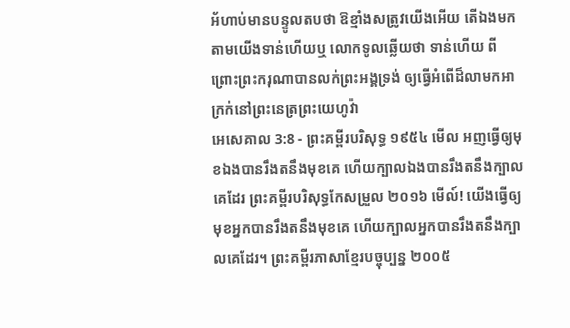អ័ហាប់មានបន្ទូលតបថា ឱខ្មាំងសត្រូវយើងអើយ តើឯងមកតាមយើងទាន់ហើយឬ លោកទូលឆ្លើយថា ទាន់ហើយ ពីព្រោះព្រះករុណាបានលក់ព្រះអង្គទ្រង់ ឲ្យធ្វើអំពើដ៏លាមកអាក្រក់នៅព្រះនេត្រព្រះយេហូវ៉ា
អេសេគាល 3:8 - ព្រះគម្ពីរបរិសុទ្ធ ១៩៥៤ មើល អញធ្វើឲ្យមុខឯងបានរឹងតនឹងមុខគេ ហើយក្បាលឯងបានរឹងតនឹងក្បាលគេដែរ ព្រះគម្ពីរបរិសុទ្ធកែសម្រួល ២០១៦ មើល៍! យើងធ្វើឲ្យមុខអ្នកបានរឹងតនឹងមុខគេ ហើយក្បាលអ្នកបានរឹងតនឹងក្បាលគេដែរ។ ព្រះគម្ពីរភាសាខ្មែរបច្ចុប្បន្ន ២០០៥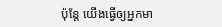ប៉ុន្តែ យើងធ្វើឲ្យអ្នកមា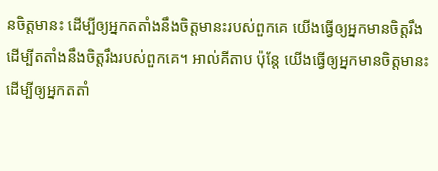នចិត្តមានះ ដើម្បីឲ្យអ្នកតតាំងនឹងចិត្តមានះរបស់ពួកគេ យើងធ្វើឲ្យអ្នកមានចិត្តរឹង ដើម្បីតតាំងនឹងចិត្តរឹងរបស់ពួកគេ។ អាល់គីតាប ប៉ុន្តែ យើងធ្វើឲ្យអ្នកមានចិត្តមានះ ដើម្បីឲ្យអ្នកតតាំ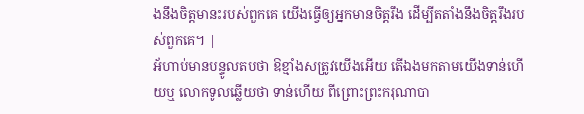ងនឹងចិត្តមានះរបស់ពួកគេ យើងធ្វើឲ្យអ្នកមានចិត្តរឹង ដើម្បីតតាំងនឹងចិត្តរឹងរបស់ពួកគេ។ |
អ័ហាប់មានបន្ទូលតបថា ឱខ្មាំងសត្រូវយើងអើយ តើឯងមកតាមយើងទាន់ហើយឬ លោកទូលឆ្លើយថា ទាន់ហើយ ពីព្រោះព្រះករុណាបា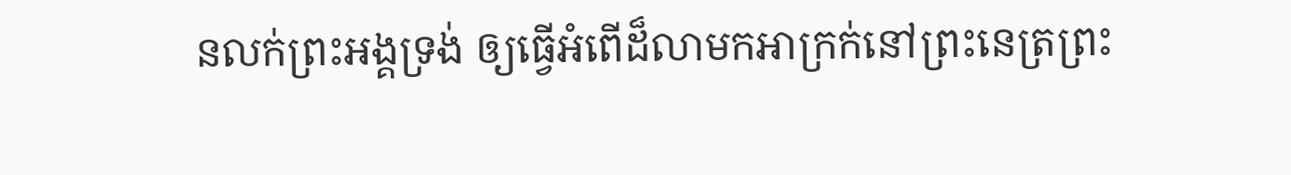នលក់ព្រះអង្គទ្រង់ ឲ្យធ្វើអំពើដ៏លាមកអាក្រក់នៅព្រះនេត្រព្រះ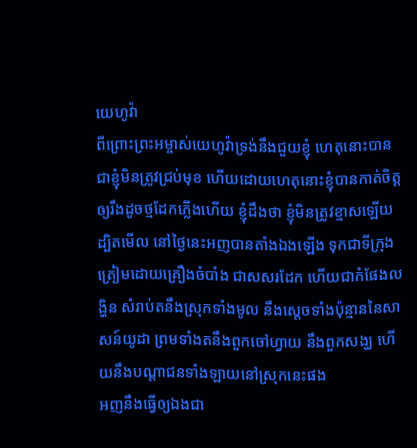យេហូវ៉ា
ពីព្រោះព្រះអម្ចាស់យេហូវ៉ាទ្រង់នឹងជួយខ្ញុំ ហេតុនោះបានជាខ្ញុំមិនត្រូវជ្រប់មុខ ហើយដោយហេតុនោះខ្ញុំបានកាត់ចិត្តឲ្យរឹងដូចថ្មដែកភ្លើងហើយ ខ្ញុំដឹងថា ខ្ញុំមិនត្រូវខ្មាសឡើយ
ដ្បិតមើល នៅថ្ងៃនេះអញបានតាំងឯងឡើង ទុកជាទីក្រុងត្រៀមដោយគ្រឿងចំបាំង ជាសសរដែក ហើយជាកំផែងលង្ហិន សំរាប់តនឹងស្រុកទាំងមូល នឹងស្តេចទាំងប៉ុន្មាននៃសាសន៍យូដា ព្រមទាំងតនឹងពួកចៅហ្វាយ នឹងពួកសង្ឃ ហើយនឹងបណ្តាជនទាំងឡាយនៅស្រុកនេះផង
អញនឹងធ្វើឲ្យឯងជា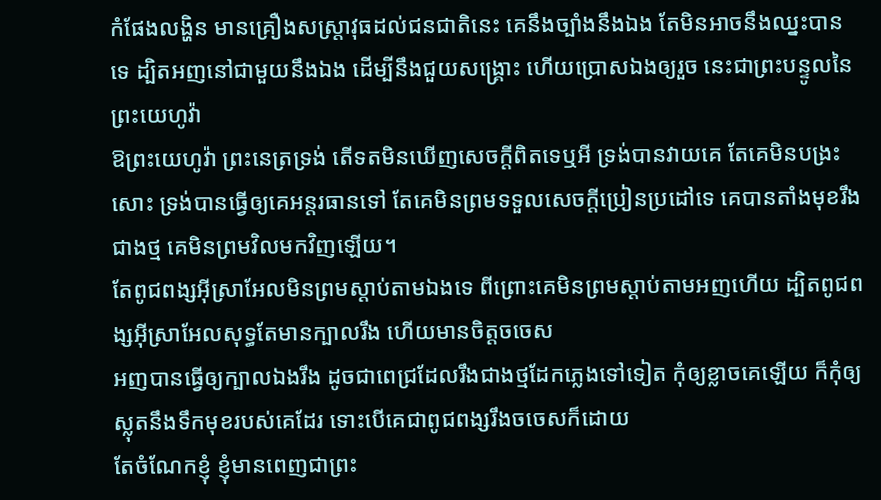កំផែងលង្ហិន មានគ្រឿងសស្ត្រាវុធដល់ជនជាតិនេះ គេនឹងច្បាំងនឹងឯង តែមិនអាចនឹងឈ្នះបានទេ ដ្បិតអញនៅជាមួយនឹងឯង ដើម្បីនឹងជួយសង្គ្រោះ ហើយប្រោសឯងឲ្យរួច នេះជាព្រះបន្ទូលនៃព្រះយេហូវ៉ា
ឱព្រះយេហូវ៉ា ព្រះនេត្រទ្រង់ តើទតមិនឃើញសេចក្ដីពិតទេឬអី ទ្រង់បានវាយគេ តែគេមិនបង្រះសោះ ទ្រង់បានធ្វើឲ្យគេអន្តរធានទៅ តែគេមិនព្រមទទួលសេចក្ដីប្រៀនប្រដៅទេ គេបានតាំងមុខរឹងជាងថ្ម គេមិនព្រមវិលមកវិញឡើយ។
តែពូជពង្សអ៊ីស្រាអែលមិនព្រមស្តាប់តាមឯងទេ ពីព្រោះគេមិនព្រមស្តាប់តាមអញហើយ ដ្បិតពូជពង្សអ៊ីស្រាអែលសុទ្ធតែមានក្បាលរឹង ហើយមានចិត្តចចេស
អញបានធ្វើឲ្យក្បាលឯងរឹង ដូចជាពេជ្រដែលរឹងជាងថ្មដែកភ្លេងទៅទៀត កុំឲ្យខ្លាចគេឡើយ ក៏កុំឲ្យស្លុតនឹងទឹកមុខរបស់គេដែរ ទោះបើគេជាពូជពង្សរឹងចចេសក៏ដោយ
តែចំណែកខ្ញុំ ខ្ញុំមានពេញជាព្រះ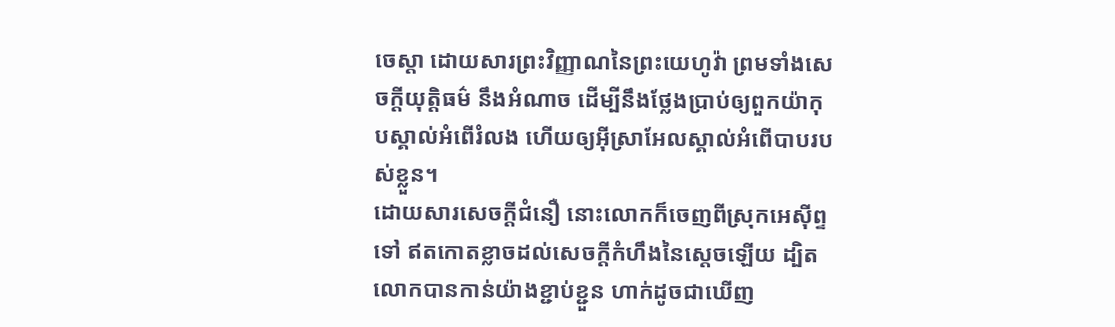ចេស្តា ដោយសារព្រះវិញ្ញាណនៃព្រះយេហូវ៉ា ព្រមទាំងសេចក្ដីយុត្តិធម៌ នឹងអំណាច ដើម្បីនឹងថ្លែងប្រាប់ឲ្យពួកយ៉ាកុបស្គាល់អំពើរំលង ហើយឲ្យអ៊ីស្រាអែលស្គាល់អំពើបាបរបស់ខ្លួន។
ដោយសារសេចក្ដីជំនឿ នោះលោកក៏ចេញពីស្រុកអេស៊ីព្ទទៅ ឥតកោតខ្លាចដល់សេចក្ដីកំហឹងនៃស្តេចឡើយ ដ្បិតលោកបានកាន់យ៉ាងខ្ជាប់ខ្ជួន ហាក់ដូចជាឃើញ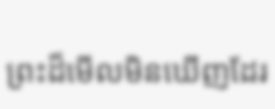ព្រះដ៏មើលមិនឃើញដែរ